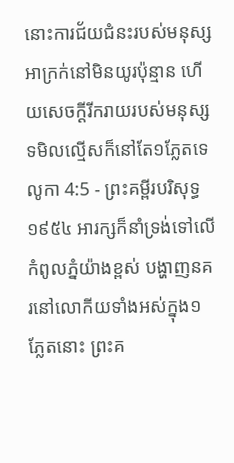នោះការជ័យជំនះរបស់មនុស្សអាក្រក់នៅមិនយូរប៉ុន្មាន ហើយសេចក្ដីរីករាយរបស់មនុស្សទមិលល្មើសក៏នៅតែ១ភ្លែតទេ
លូកា 4:5 - ព្រះគម្ពីរបរិសុទ្ធ ១៩៥៤ អារក្សក៏នាំទ្រង់ទៅលើកំពូលភ្នំយ៉ាងខ្ពស់ បង្ហាញនគរនៅលោកីយទាំងអស់ក្នុង១ភ្លែតនោះ ព្រះគ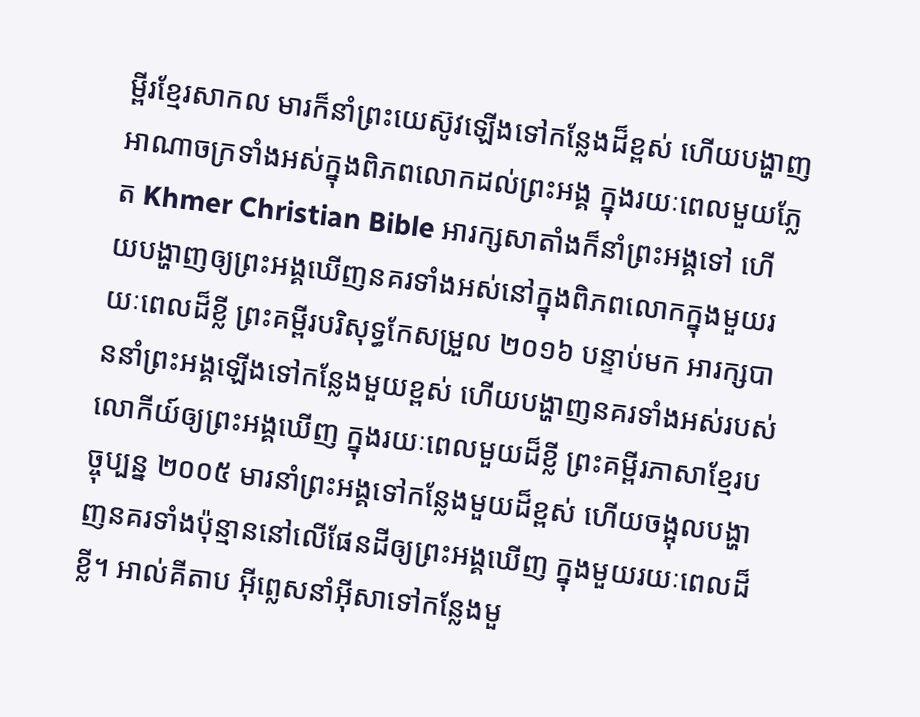ម្ពីរខ្មែរសាកល មារក៏នាំព្រះយេស៊ូវឡើងទៅកន្លែងដ៏ខ្ពស់ ហើយបង្ហាញអាណាចក្រទាំងអស់ក្នុងពិភពលោកដល់ព្រះអង្គ ក្នុងរយៈពេលមួយភ្លែត Khmer Christian Bible អារក្សសាតាំងក៏នាំព្រះអង្គទៅ ហើយបង្ហាញឲ្យព្រះអង្គឃើញនគរទាំងអស់នៅក្នុងពិភពលោកក្នុងមួយរយៈពេលដ៏ខ្លី ព្រះគម្ពីរបរិសុទ្ធកែសម្រួល ២០១៦ បន្ទាប់មក អារក្សបាននាំព្រះអង្គឡើងទៅកន្លែងមួយខ្ពស់ ហើយបង្ហាញនគរទាំងអស់របស់លោកីយ៍ឲ្យព្រះអង្គឃើញ ក្នុងរយៈពេលមួយដ៏ខ្លី ព្រះគម្ពីរភាសាខ្មែរបច្ចុប្បន្ន ២០០៥ មារនាំព្រះអង្គទៅកន្លែងមួយដ៏ខ្ពស់ ហើយចង្អុលបង្ហាញនគរទាំងប៉ុន្មាននៅលើផែនដីឲ្យព្រះអង្គឃើញ ក្នុងមួយរយៈពេលដ៏ខ្លី។ អាល់គីតាប អ៊ីព្លេសនាំអ៊ីសាទៅកន្លែងមួ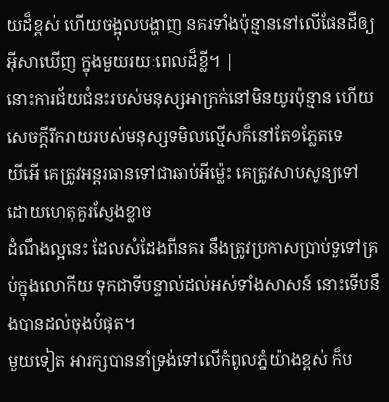យដ៏ខ្ពស់ ហើយចង្អុលបង្ហាញ នគរទាំងប៉ុន្មាននៅលើផែនដីឲ្យអ៊ីសាឃើញ ក្នុងមួយរយៈពេលដ៏ខ្លី។ |
នោះការជ័យជំនះរបស់មនុស្សអាក្រក់នៅមិនយូរប៉ុន្មាន ហើយសេចក្ដីរីករាយរបស់មនុស្សទមិលល្មើសក៏នៅតែ១ភ្លែតទេ
យីអើ គេត្រូវអន្តរធានទៅជាឆាប់អីម៉្លេះ គេត្រូវសាបសូន្យទៅ ដោយហេតុគួរស្ញែងខ្លាច
ដំណឹងល្អនេះ ដែលសំដែងពីនគរ នឹងត្រូវប្រកាសប្រាប់ទួទៅគ្រប់ក្នុងលោកីយ ទុកជាទីបន្ទាល់ដល់អស់ទាំងសាសន៍ នោះទើបនឹងបានដល់ចុងបំផុត។
មួយទៀត អារក្សបាននាំទ្រង់ទៅលើកំពូលភ្នំយ៉ាងខ្ពស់ ក៏ប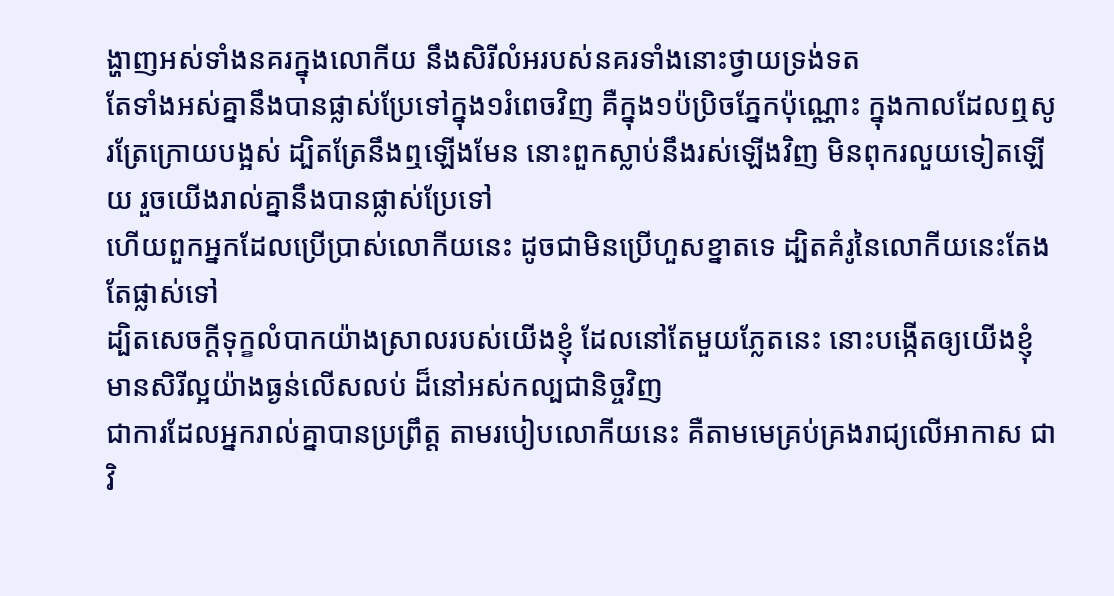ង្ហាញអស់ទាំងនគរក្នុងលោកីយ នឹងសិរីលំអរបស់នគរទាំងនោះថ្វាយទ្រង់ទត
តែទាំងអស់គ្នានឹងបានផ្លាស់ប្រែទៅក្នុង១រំពេចវិញ គឺក្នុង១ប៉ប្រិចភ្នែកប៉ុណ្ណោះ ក្នុងកាលដែលឮសូរត្រែក្រោយបង្អស់ ដ្បិតត្រែនឹងឮឡើងមែន នោះពួកស្លាប់នឹងរស់ឡើងវិញ មិនពុករលួយទៀតឡើយ រួចយើងរាល់គ្នានឹងបានផ្លាស់ប្រែទៅ
ហើយពួកអ្នកដែលប្រើប្រាស់លោកីយនេះ ដូចជាមិនប្រើហួសខ្នាតទេ ដ្បិតគំរូនៃលោកីយនេះតែងតែផ្លាស់ទៅ
ដ្បិតសេចក្ដីទុក្ខលំបាកយ៉ាងស្រាលរបស់យើងខ្ញុំ ដែលនៅតែមួយភ្លែតនេះ នោះបង្កើតឲ្យយើងខ្ញុំមានសិរីល្អយ៉ាងធ្ងន់លើសលប់ ដ៏នៅអស់កល្បជានិច្ចវិញ
ជាការដែលអ្នករាល់គ្នាបានប្រព្រឹត្ត តាមរបៀបលោកីយនេះ គឺតាមមេគ្រប់គ្រងរាជ្យលើអាកាស ជាវិ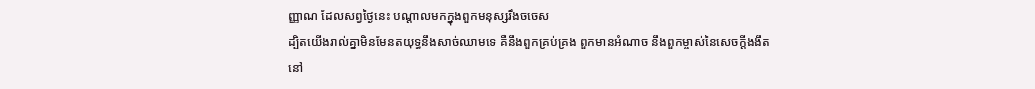ញ្ញាណ ដែលសព្វថ្ងៃនេះ បណ្តាលមកក្នុងពួកមនុស្សរឹងចចេស
ដ្បិតយើងរាល់គ្នាមិនមែនតយុទ្ធនឹងសាច់ឈាមទេ គឺនឹងពួកគ្រប់គ្រង ពួកមានអំណាច នឹងពួកម្ចាស់នៃសេចក្ដីងងឹតនៅ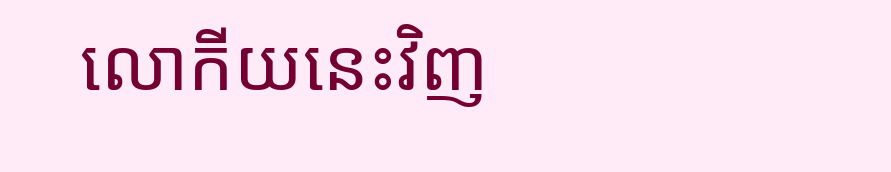លោកីយនេះវិញ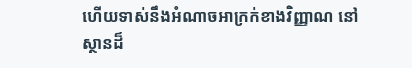ហើយទាស់នឹងអំណាចអាក្រក់ខាងវិញ្ញាណ នៅស្ថានដ៏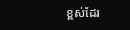ខ្ពស់ដែរ